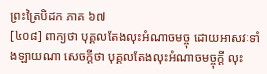ព្រះត្រៃបិដក ភាគ ៦៧
[៤០៨] ពាក្យថា បុគ្គលតែងលុះអំណាចមច្ចុ ដោយអាសវៈទាំងឡាយណា សេចក្តីថា បុគ្គលតែងលុះអំណាចមច្ចុក្តី លុះ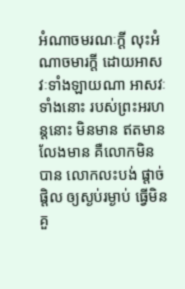អំណាចមរណៈក្តី លុះអំណាចមារក្តី ដោយអាសវៈទាំងឡាយណា អាសវៈទាំងនោះ របស់ព្រះអរហន្តនោះ មិនមាន ឥតមាន លែងមាន គឺលោកមិនបាន លោកលះបង់ ផ្តាច់ផ្តិល ឲ្យស្ងប់រម្ងាប់ ធ្វើមិនគួ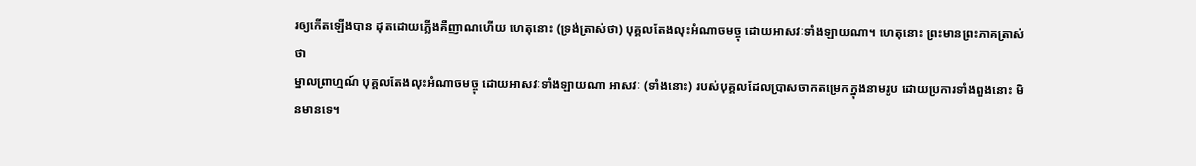រឲ្យកើតឡើងបាន ដុតដោយភ្លើងគឺញាណហើយ ហេតុនោះ (ទ្រង់ត្រាស់ថា) បុគ្គលតែងលុះអំណាចមច្ចុ ដោយអាសវៈទាំងឡាយណា។ ហេតុនោះ ព្រះមានព្រះភាគត្រាស់ថា
ម្នាលព្រាហ្មណ៍ បុគ្គលតែងលុះអំណាចមច្ចុ ដោយអាសវៈទាំងឡាយណា អាសវៈ (ទាំងនោះ) របស់បុគ្គលដែលប្រាសចាកតម្រេកក្នុងនាមរូប ដោយប្រការទាំងពួងនោះ មិនមានទេ។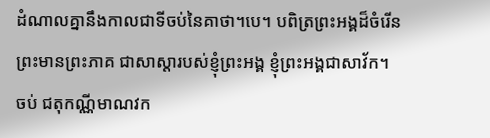ដំណាលគ្នានឹងកាលជាទីចប់នៃគាថា។បេ។ បពិត្រព្រះអង្គដ៏ចំរើន ព្រះមានព្រះភាគ ជាសាស្តារបស់ខ្ញុំព្រះអង្គ ខ្ញុំព្រះអង្គជាសាវ័ក។
ចប់ ជតុកណ្ណីមាណវក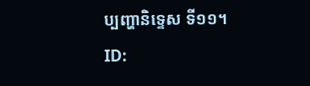ប្បញ្ហានិទ្ទេស ទី១១។
ID: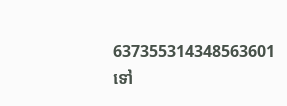637355314348563601
ទៅ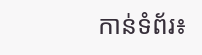កាន់ទំព័រ៖